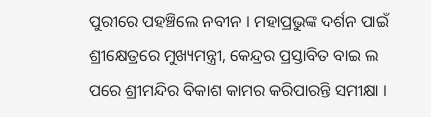ପୁରୀରେ ପହଞ୍ଚିଲେ ନବୀନ । ମହାପ୍ରଭୁଙ୍କ ଦର୍ଶନ ପାଇଁ ଶ୍ରୀକ୍ଷେତ୍ରରେ ମୁଖ୍ୟମନ୍ତ୍ରୀ, କେନ୍ଦ୍ରର ପ୍ରସ୍ତାବିତ ବାଇ ଲ ପରେ ଶ୍ରୀମନ୍ଦିର ବିକାଶ କାମର କରିପାରନ୍ତି ସମୀକ୍ଷା ।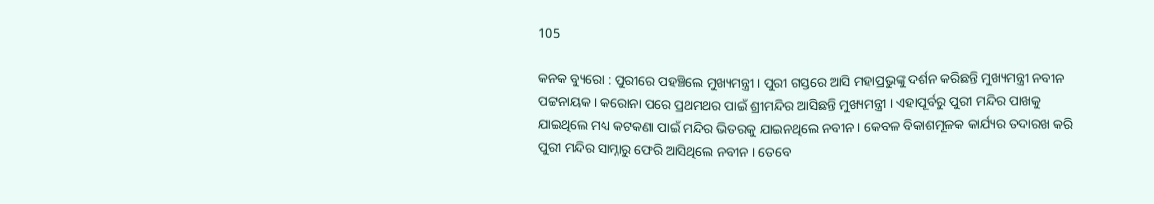105

କନକ ବ୍ୟୁରୋ : ପୁରୀରେ ପହଞ୍ଚିଲେ ମୁଖ୍ୟମନ୍ତ୍ରୀ । ପୁରୀ ଗସ୍ତରେ ଆସି ମହାପ୍ରଭୁଙ୍କୁ ଦର୍ଶନ କରିଛନ୍ତି ମୁଖ୍ୟମନ୍ତ୍ରୀ ନବୀନ ପଟ୍ଟନାୟକ । କରୋନା ପରେ ପ୍ରଥମଥର ପାଇଁ ଶ୍ରୀମନ୍ଦିର ଆସିଛନ୍ତି ମୁଖ୍ୟମନ୍ତ୍ରୀ । ଏହାପୂର୍ବରୁ ପୁରୀ ମନ୍ଦିର ପାଖକୁ ଯାଇଥିଲେ ମଧ୍ୟ କଟକଣା ପାଇଁ ମନ୍ଦିର ଭିତରକୁ ଯାଇନଥିଲେ ନବୀନ । କେବଳ ବିକାଶମୂଳକ କାର୍ଯ୍ୟର ତଦାରଖ କରି ପୁରୀ ମନ୍ଦିର ସାମ୍ନାରୁ ଫେରି ଆସିଥିଲେ ନବୀନ । ତେବେ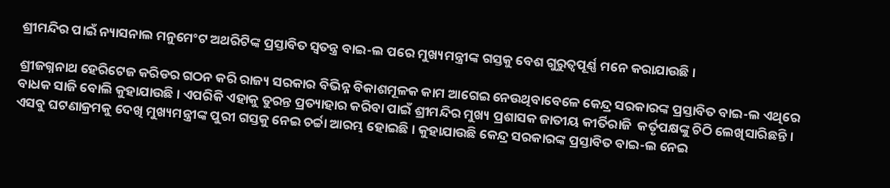ଶ୍ରୀମନ୍ଦିର ପାଇଁ ନ୍ୟାସନାଲ ମନୁମେଂଟ ଅଥରିଟିଙ୍କ ପ୍ରସ୍ତାବିତ ସ୍ୱତନ୍ତ୍ର ବାଇ-ଲ ପରେ ମୁଖ୍ୟମନ୍ତ୍ରୀଙ୍କ ଗସ୍ତକୁ ବେଶ ଗୁରୁତ୍ୱପୂର୍ଣ୍ଣ ମନେ କରାଯାଉଛି ।

ଶ୍ରୀଜଗ୍ନନାଥ ହେରିଟେଜ କରିଡର ଗଠନ କରି ରାଜ୍ୟ ସରକାର ବିଭିନ୍ନ ବିକାଶମୂଳକ କାମ ଆଗେଇ ନେଉଥିବାବେଳେ କେନ୍ଦ୍ର ସରକାରଙ୍କ ପ୍ରସ୍ତାବିତ ବାଇ-ଲ ଏଥିରେ ବାଧକ ସାଜି ବୋଲି କୁହାଯାଉଛି । ଏପରିକି ଏହାକୁ ତୁରନ୍ତ ପ୍ରତ୍ୟାହାର କରିବା ପାଇଁ ଶ୍ରୀମନ୍ଦିର ମୁଖ୍ୟ ପ୍ରଶାସକ ଜାତୀୟ କୀର୍ତିରାଜି  କର୍ତୃପକ୍ଷଙ୍କୁ ଚିଠି ଲେଖିସାରିଛନ୍ତି । ଏସବୁ ଘଟଣାକ୍ରମକୁ ଦେଖି ମୁଖ୍ୟମନ୍ତ୍ରୀଙ୍କ ପୁରୀ ଗସ୍ତକୁ ନେଇ ଚର୍ଚ୍ଚା ଆରମ୍ଭ ହୋଇଛି । କୁହାଯାଉଛି କେନ୍ଦ୍ର ସରକାରଙ୍କ ପ୍ରସ୍ତାବିତ ବାଇ-ଲ ନେଇ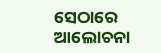ସେଠାରେ ଆଲୋଚନା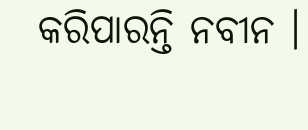କରିପାରନ୍ତି ନବୀନ ।